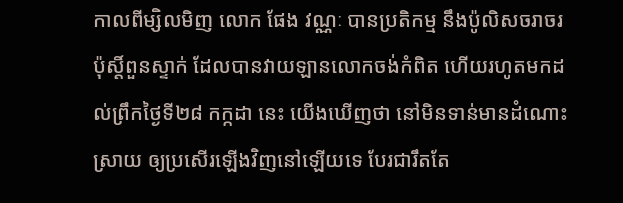កាលពីម្សិលមិញ លោក ផែង វណ្ណៈ បានប្រតិកម្ម នឹងប៉ូលិសចរាចរ ប៉ុស្តិ៍ពួនស្ទាក់ ដែលបានវាយឡានលោកចង់កំពិត ហើយរហូតមកដល់ព្រឹកថ្ងៃទី២៨ កក្កដា នេះ យើងឃើញថា នៅមិនទាន់មានដំណោះស្រាយ ឲ្យប្រសើរឡើងវិញនៅឡើយទេ បែរជារឹតតែ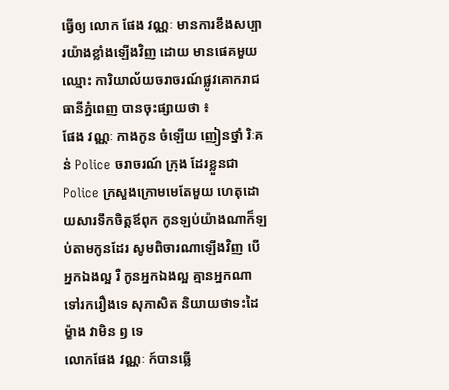ធ្វើឲ្យ លោក ផែង វណ្ណៈ មានការខឹងសប្បារយ៉ាងខ្លាំងឡើងវិញ ដោយ មានផេគមួយឈ្មោះ ការិយាល័យចរាចរណ៍ផ្លូវគោករាជធានីភ្នំពេញ បានចុះផ្សាយថា ៖
ផែង វណ្ណៈ កាងកូន ចំឡើយ ញៀនថ្នាំ រិៈគន់ Police ចរាចរណ៍ ក្រុង ដែរខ្លួនជា Police ក្រសួងក្រោមមេតែមួយ ហេតុដោយសារទឹកចិត្តឪពុក កូនឡប់យ៉ាងណាក៏ឡប់តាមកូនដែរ សូមពិចារណាឡើងវិញ បើអ្នកឯងល្អ រឺ កូនអ្នកឯងល្អ គ្មានអ្នកណា ទៅរករឿងទេ សុភាសិត និយាយថាទះដៃម្ខ៉ាង វាមិន ឭ ទេ
លោកផែង វណ្ណៈ ក៍បានឆ្លើ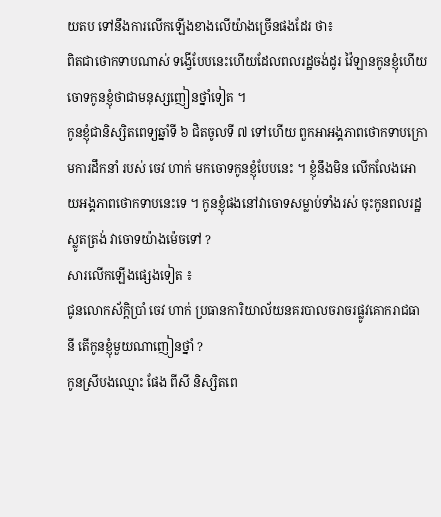យតប ទៅនឹងការលើកឡើងខាងលើយ៉ាងច្រើនផងដែរ ថា៖
ពិតជាថោកទាបណាស់ ទង្វើបែបនេះហើយដែលពលរដ្ឋចង់ដូរ វ៉ៃឡានកូនខ្ញុំហើយ ចោទកូនខ្ញុំថាជាមនុស្សញៀនថ្នាំទៀត ។
កូនខ្ញុំជានិស្សិតពេទ្យឆ្នាំទី ៦ ជិតចូលទី ៧ ទៅហើយ ពួកអាអង្គភាពថោកទាបក្រោមការដឹកនាំ របស់ ចេវ ហាក់ មកចោទកូនខ្ញុំបែបនេះ ។ ខ្ញុំនឹងមិន លើកលែងអោយអង្គភាពថោកទាបនេះទេ ។ កូនខ្ញុំផងនៅវាចោទសម្លាប់ទាំងរស់ ចុះកូនពលរដ្ឋស្លូតត្រង់ វាចោទយ៉ាងម៉េចទៅ ?
សារលើកឡើងផ្សេងទៀត ៖
ជូនលោកស័ក្តិប្រាំ ចេវ ហាក់ ប្រធានការិយាល័យនគរបាលចរាចរផ្លូវគោករាជធានី តើកូនខ្ញុំមួយណាញៀនថ្នាំ ?
កូនស្រីបងឈ្មោះ ផែង ពីសី និស្សិតពេ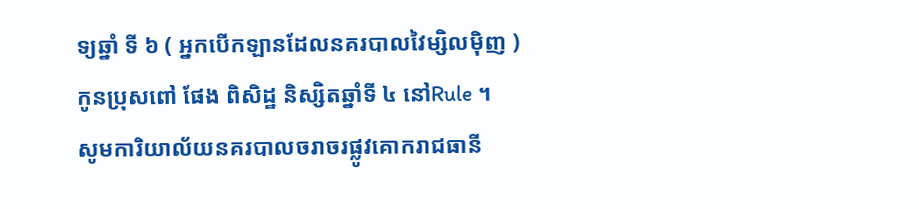ទ្យឆ្នាំ ទី ៦ ( អ្នកបើកឡានដែលនគរបាលវៃម្សិលម៉ិញ )
កូនប្រុសពៅ ផែង ពិសិដ្ឋ និស្សិតឆ្នាំទី ៤ នៅRule ។
សូមការិយាល័យនគរបាលចរាចរផ្លូវគោករាជធានី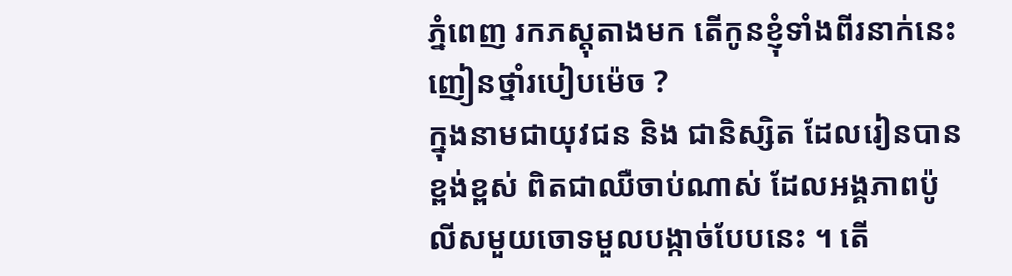ភ្នំពេញ រកភស្តុតាងមក តើកូនខ្ញុំទាំងពីរនាក់នេះញៀនថ្នាំរបៀបម៉េច ?
ក្នុងនាមជាយុវជន និង ជានិស្សិត ដែលរៀនបានខ្ពង់ខ្ពស់ ពិតជាឈឺចាប់ណាស់ ដែលអង្គភាពប៉ូលីសមួយចោទមួលបង្កាច់បែបនេះ ។ តើ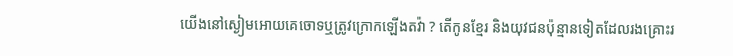យើងនៅស្ងៀមអោយគេចោទឬត្រូវក្រោកឡើងតវ៉ា ? តើកូនខ្មែរ និងយុវជនប៉ុន្មានទៀតដែលរងគ្រោះរ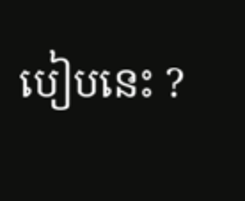បៀបនេះ ?